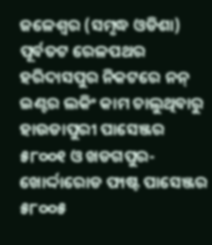ଜଳେଶ୍ୱର (ସମୃଦ୍ଧ ଓଡିଶା) ପୂର୍ବତଟ ରେଳପଥର ହରିଦାସପୁର ନିକଟରେ ନନ୍ ଇଣ୍ଟର ଲକିଂ କାମ ଚାଲୁଥିବାରୁ ହାଉଡାପୁରୀ ପାସେଞ୍ଜର ୫୮୦୦୧ ଓ ଖଡଗପୁର-ଖୋର୍ଦ୍ଦାରୋଡ ଫାଷ୍ଟ ପାସେଞ୍ଜର ୫୮୦୦୫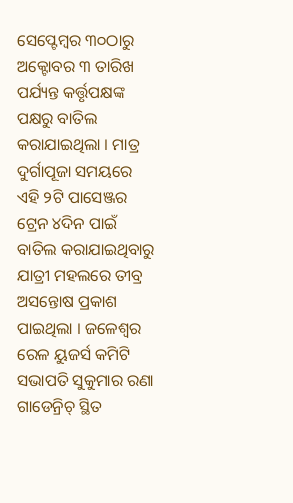ସେପ୍ଟେମ୍ବର ୩୦ଠାରୁ ଅକ୍ଟୋବର ୩ ତାରିଖ ପର୍ଯ୍ୟନ୍ତ କର୍ତ୍ତୃପକ୍ଷଙ୍କ ପକ୍ଷରୁ ବାତିଲ କରାଯାଇଥିଲା । ମାତ୍ର ଦୁର୍ଗାପୂଜା ସମୟରେ ଏହି ୨ଟି ପାସେଞ୍ଜର ଟ୍ରେନ ୪ଦିନ ପାଇଁ ବାତିଲ କରାଯାଇଥିବାରୁ ଯାତ୍ରୀ ମହଲରେ ତୀବ୍ର ଅସନ୍ତୋଷ ପ୍ରକାଶ ପାଇଥିଲା । ଜଳେଶ୍ୱର ରେଳ ୟୁଜର୍ସ କମିଟି ସଭାପତି ସୁକୁମାର ରଣା ଗାଡେନ୍ରିଚ୍ ସ୍ଥିତ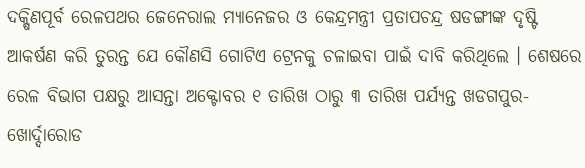ଦକ୍ଷିଣପୂର୍ବ ରେଳପଥର ଜେନେରାଲ ମ୍ୟାନେଜର ଓ କେନ୍ଦ୍ରମନ୍ତ୍ରୀ ପ୍ରତାପଚନ୍ଦ୍ର ଷଡଙ୍ଗୀଙ୍କ ଦୃଷ୍ଟି ଆକର୍ଷଣ କରି ତୁରନ୍ତ ଯେ କୌଣସି ଗୋଟିଏ ଟ୍ରେନକୁ ଚଳାଇବା ପାଇଁ ଦାବି କରିଥିଲେ । ଶେଷରେ ରେଳ ବିଭାଗ ପକ୍ଷରୁ ଆସନ୍ତା ଅକ୍ଟୋବର ୧ ତାରିଖ ଠାରୁ ୩ ତାରିଖ ପର୍ଯ୍ୟନ୍ତ ଖଡଗପୁର-ଖୋର୍ଦ୍ଦାରୋଡ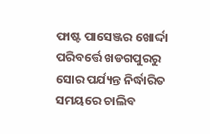ଫାଷ୍ଟ ପାସେଞ୍ଜର ଖୋର୍ଦ୍ଦା ପରିବର୍ତ୍ତେ ଖଡଗପୁରରୁ ସୋର ପର୍ଯ୍ୟନ୍ତ ନିର୍ଦ୍ଧାରିତ ସମୟରେ ଚାଲିବ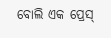ବୋଲି ଏକ ପ୍ରେସ୍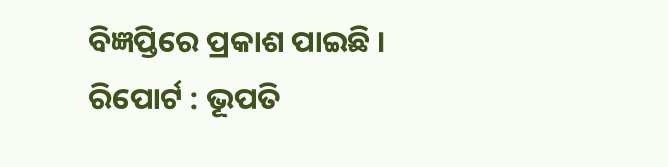ବିଜ୍ଞପ୍ତିରେ ପ୍ରକାଶ ପାଇଛି ।
ରିପୋର୍ଟ : ଭୂପତି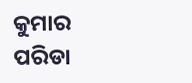କୁମାର ପରିଡା